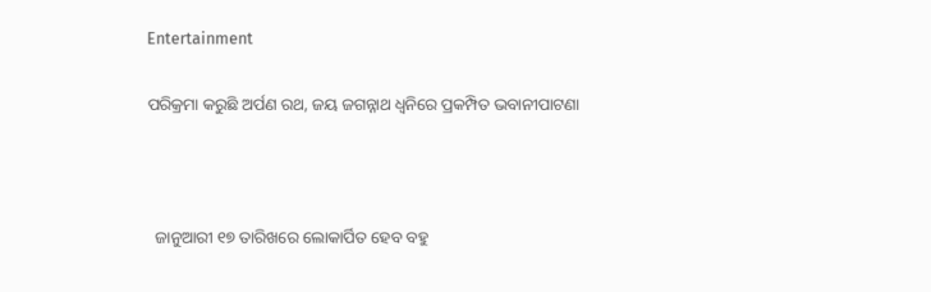Entertainment

ପରିକ୍ରମା କରୁଛି ଅର୍ପଣ ରଥ, ଜୟ ଜଗନ୍ନାଥ ଧ୍ବନିରେ ପ୍ରକମ୍ପିତ ଭବାନୀପାଟଣା



  ଜାନୁଆରୀ ୧୭ ତାରିଖରେ ଲୋକାର୍ପିତ ହେବ ବହୁ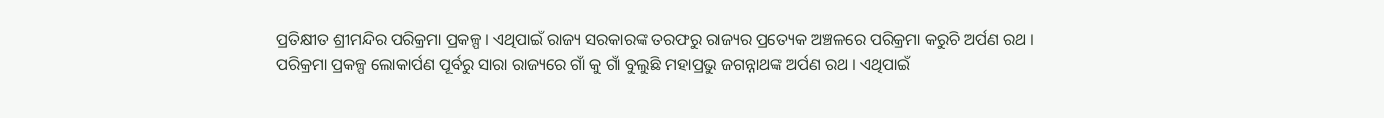ପ୍ରତିକ୍ଷୀତ ଶ୍ରୀମନ୍ଦିର ପରିକ୍ରମା ପ୍ରକଳ୍ପ । ଏଥିପାଇଁ ରାଜ୍ୟ ସରକାରଙ୍କ ତରଫରୁ ରାଜ୍ୟର ପ୍ରତ୍ୟେକ ଅଞ୍ଚଳରେ ପରିକ୍ରମା କରୁଚି ଅର୍ପଣ ରଥ । ପରିକ୍ରମା ପ୍ରକଳ୍ପ ଲୋକାର୍ପଣ ପୂର୍ବରୁ ସାରା ରାଜ୍ୟରେ ଗାଁ କୁ ଗାଁ ବୁଲୁଛି ମହାପ୍ରଭୁ ଜଗନ୍ନାଥଙ୍କ ଅର୍ପଣ ରଥ । ଏଥିପାଇଁ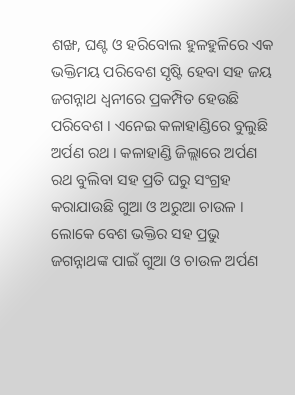ଶଙ୍ଖ, ଘଣ୍ଟ ଓ ହରିବୋଲ ହୁଳହୁଳିରେ ଏକ ଭକ୍ତିମୟ ପରିବେଶ ସୃଷ୍ଟି ହେବା ସହ ଜୟ ଜଗନ୍ନାଥ ଧ୍ଵନୀରେ ପ୍ରକମ୍ପିତ ହେଉଛି ପରିବେଶ । ଏନେଇ କଳାହାଣ୍ଡିରେ ବୁଲୁଛି ଅର୍ପଣ ରଥ । କଳାହାଣ୍ଡି ଜିଲ୍ଲାରେ ଅର୍ପଣ ରଥ ବୁଲିବା ସହ ପ୍ରତି ଘରୁ ସଂଗ୍ରହ କରାଯାଉଛି ଗୁଆ ଓ ଅରୁଆ ଚାଉଳ । ଲୋକେ ବେଶ ଭକ୍ତିର ସହ ପ୍ରଭୁ ଜଗନ୍ନାଥଙ୍କ ପାଇଁ ଗୁଆ ଓ ଚାଉଳ ଅର୍ପଣ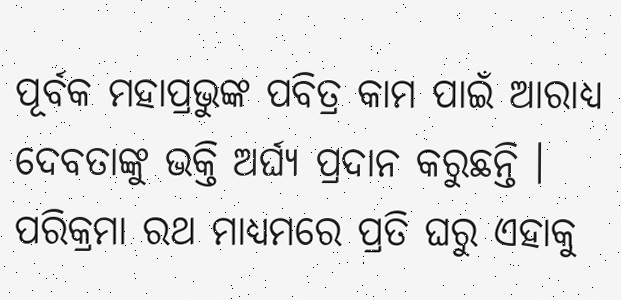ପୂର୍ବକ ମହାପ୍ରଭୁଙ୍କ ପବିତ୍ର କାମ ପାଇଁ ଆରାଧ୍ୟ ଦେବତାଙ୍କୁ ଭକ୍ତି ଅର୍ଘ୍ୟ ପ୍ରଦାନ କରୁଛନ୍ତି । ପରିକ୍ରମା ରଥ ମାଧ୍ୟମରେ ପ୍ରତି ଘରୁ ଏହାକୁ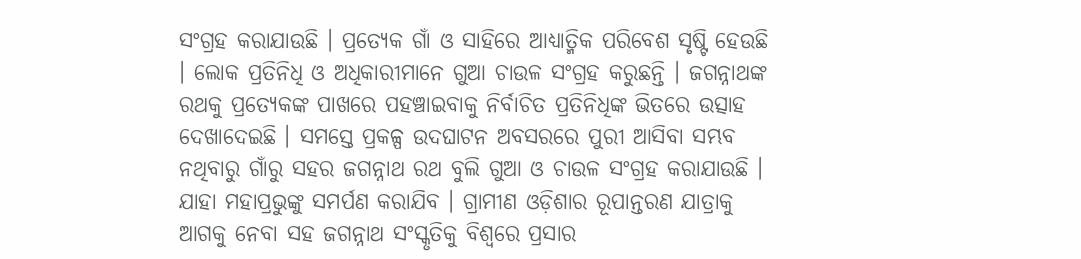ସଂଗ୍ରହ କରାଯାଉଛି । ପ୍ରତ୍ୟେକ ଗାଁ ଓ ସାହିରେ ଆଧ୍ୟାତ୍ମିକ ପରିବେଶ ସୃଷ୍ଟି ହେଉଛି । ଲୋକ ପ୍ରତିନିଧି ଓ ଅଧିକାରୀମାନେ ଗୁଆ ଚାଉଳ ସଂଗ୍ରହ କରୁଛନ୍ତି । ଜଗନ୍ନାଥଙ୍କ ରଥକୁ ପ୍ରତ୍ୟେକଙ୍କ ପାଖରେ ପହଞ୍ଚାଇବାକୁ ନିର୍ବାଚିତ ପ୍ରତିନିଧିଙ୍କ ଭିତରେ ଉତ୍ସାହ ଦେଖାଦେଇଛି । ସମସ୍ତେ ପ୍ରକଳ୍ପ ଉଦଘାଟନ ଅବସରରେ ପୁରୀ ଆସିବା ସମ୍ଭବ ନଥିବାରୁ ଗାଁରୁ ସହର ଜଗନ୍ନାଥ ରଥ ବୁଲି ଗୁଆ ଓ ଚାଉଳ ସଂଗ୍ରହ କରାଯାଉଛି । ଯାହା ମହାପ୍ରଭୁଙ୍କୁ ସମର୍ପଣ କରାଯିବ । ଗ୍ରାମୀଣ ଓଡ଼ିଶାର ରୂପାନ୍ତରଣ ଯାତ୍ରାକୁ ଆଗକୁ ନେବା ସହ ଜଗନ୍ନାଥ ସଂସ୍କୃତିକୁ ବିଶ୍ବରେ ପ୍ରସାର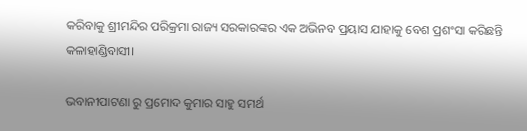କରିବାକୁ ଶ୍ରୀମନ୍ଦିର ପରିକ୍ରମା ରାଜ୍ୟ ସରକାରଙ୍କର ଏକ ଅଭିନବ ପ୍ରୟାସ ଯାହାକୁ ବେଶ ପ୍ରଶଂସା କରିଛନ୍ତି କଳାହାଣ୍ଡିବାସୀ।

ଭବାନୀପାଟଣା ରୁ ପ୍ରମୋଦ କୁମାର ସାହୁ ସମର୍ଥ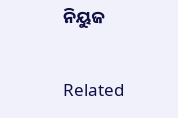ନିୟୁଜ

Related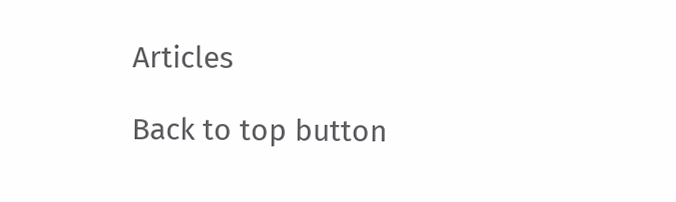Articles

Back to top button